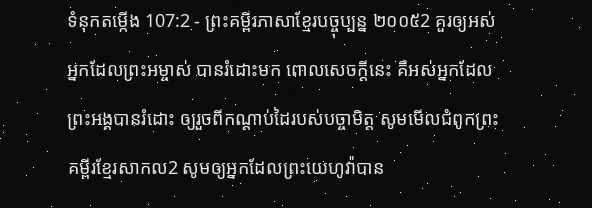ទំនុកតម្កើង 107:2 - ព្រះគម្ពីរភាសាខ្មែរបច្ចុប្បន្ន ២០០៥2 គួរឲ្យអស់អ្នកដែលព្រះអម្ចាស់ បានរំដោះមក ពោលសេចក្ដីនេះ គឺអស់អ្នកដែលព្រះអង្គបានរំដោះ ឲ្យរួចពីកណ្ដាប់ដៃរបស់បច្ចាមិត្ត សូមមើលជំពូកព្រះគម្ពីរខ្មែរសាកល2 សូមឲ្យអ្នកដែលព្រះយេហូវ៉ាបាន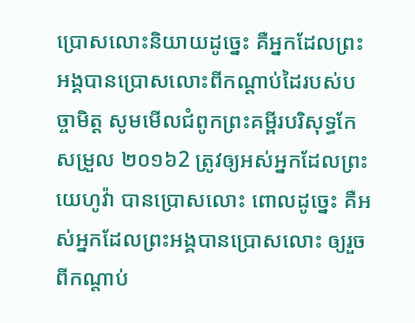ប្រោសលោះនិយាយដូច្នេះ គឺអ្នកដែលព្រះអង្គបានប្រោសលោះពីកណ្ដាប់ដៃរបស់បច្ចាមិត្ត សូមមើលជំពូកព្រះគម្ពីរបរិសុទ្ធកែសម្រួល ២០១៦2 ត្រូវឲ្យអស់អ្នកដែលព្រះយេហូវ៉ា បានប្រោសលោះ ពោលដូច្នេះ គឺអស់អ្នកដែលព្រះអង្គបានប្រោសលោះ ឲ្យរួចពីកណ្ដាប់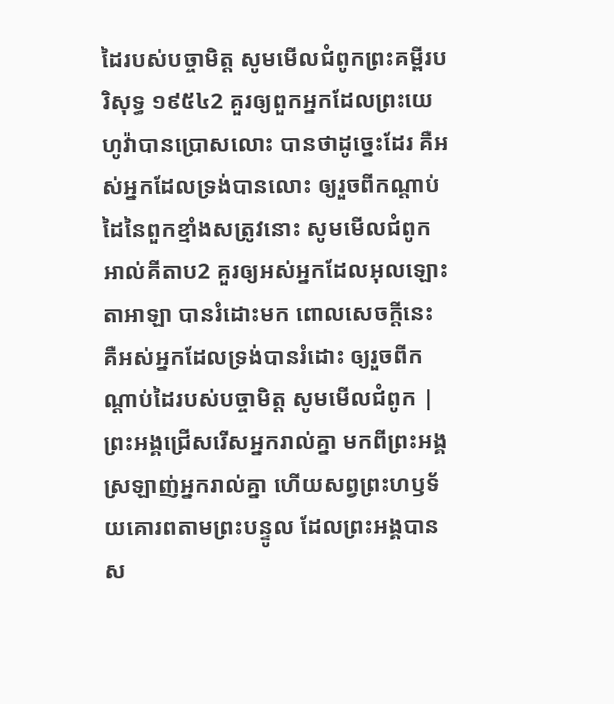ដៃរបស់បច្ចាមិត្ត សូមមើលជំពូកព្រះគម្ពីរបរិសុទ្ធ ១៩៥៤2 គួរឲ្យពួកអ្នកដែលព្រះយេហូវ៉ាបានប្រោសលោះ បានថាដូច្នេះដែរ គឺអស់អ្នកដែលទ្រង់បានលោះ ឲ្យរួចពីកណ្តាប់ដៃនៃពួកខ្មាំងសត្រូវនោះ សូមមើលជំពូកអាល់គីតាប2 គួរឲ្យអស់អ្នកដែលអុលឡោះតាអាឡា បានរំដោះមក ពោលសេចក្ដីនេះ គឺអស់អ្នកដែលទ្រង់បានរំដោះ ឲ្យរួចពីកណ្ដាប់ដៃរបស់បច្ចាមិត្ត សូមមើលជំពូក |
ព្រះអង្គជ្រើសរើសអ្នករាល់គ្នា មកពីព្រះអង្គស្រឡាញ់អ្នករាល់គ្នា ហើយសព្វព្រះហឫទ័យគោរពតាមព្រះបន្ទូល ដែលព្រះអង្គបានស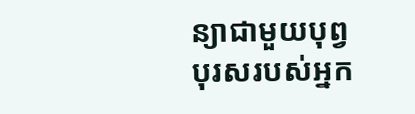ន្យាជាមួយបុព្វបុរសរបស់អ្នក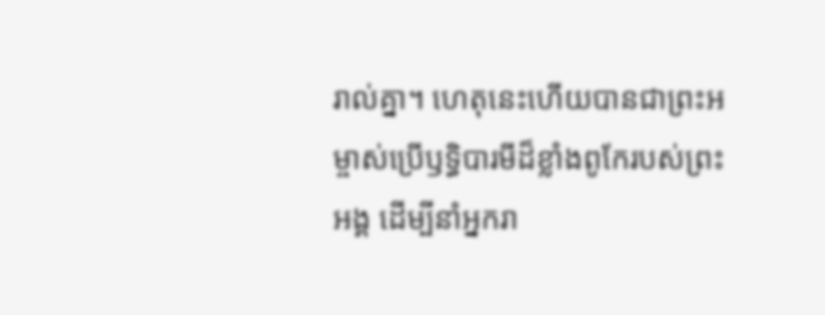រាល់គ្នា។ ហេតុនេះហើយបានជាព្រះអម្ចាស់ប្រើឫទ្ធិបារមីដ៏ខ្លាំងពូកែរបស់ព្រះអង្គ ដើម្បីនាំអ្នករា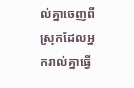ល់គ្នាចេញពីស្រុកដែលអ្នករាល់គ្នាធ្វើ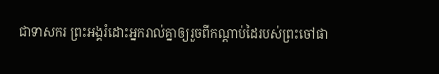ជាទាសករ ព្រះអង្គរំដោះអ្នករាល់គ្នាឲ្យរួចពីកណ្ដាប់ដៃរបស់ព្រះចៅផា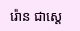រ៉ោន ជាស្ដេ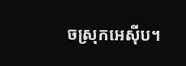ចស្រុកអេស៊ីប។